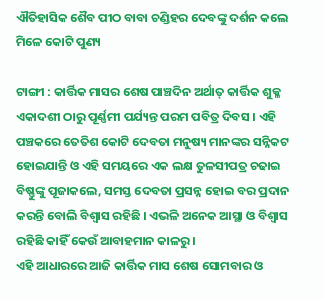ଐତିହାସିକ ଶୈବ ପୀଠ ବାବା ଚଣ୍ଡିହର ଦେବଙ୍କୁ ଦର୍ଶନ କଲେ ମିଳେ କୋଟି ପୁଣ୍ୟ

ଟାଙ୍ଗୀ : କାର୍ତ୍ତିକ ମାସର ଶେଷ ପାଞ୍ଚଦିନ ଅର୍ଥାତ୍ କାର୍ତ୍ତିକ ଶୁକ୍ଳ ଏକାଦଶୀ ଠାରୁ ପୂର୍ଣ୍ଣମୀ ପର୍ଯ୍ୟନ୍ତ ପରମ ପବିତ୍ର ଦିବସ । ଏହି ପଞ୍ଚକରେ ତେତିଶ କୋଟି ଦେବତା ମନୁଷ୍ୟ ମାନଙ୍କର ସନ୍ନିକଟ ହୋଇଯାନ୍ତି ଓ ଏହି ସମୟରେ ଏକ ଲକ୍ଷ ତୁଳସୀପତ୍ର ଚଢାଇ ବିଷ୍ଣୁଙ୍କୁ ପୂଜାକଲେ, ସମସ୍ତ ଦେବତା ପ୍ରସନ୍ନ ହୋଇ ବର ପ୍ରଦାନ କରନ୍ତି ବୋଲି ବିଶ୍ୱାସ ରହିଛି । ଏଭଳି ଅନେକ ଆସ୍ଥା ଓ ବିଶ୍ୱାସ ରହିଛି କାହିଁ କେଉଁ ଆବାହମାନ କାଳରୁ ।
ଏହି ଆଧାରରେ ଆଜି କାର୍ତ୍ତିକ ମାସ ଶେଷ ସୋମବାର ଓ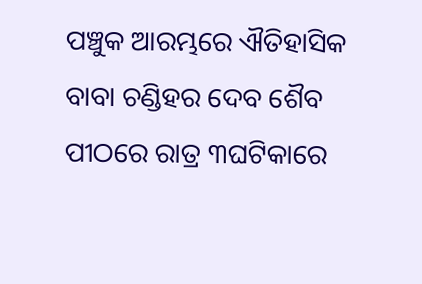ପଞ୍ଚୁକ ଆରମ୍ଭରେ ଐତିହାସିକ ବାବା ଚଣ୍ଡିହର ଦେବ ଶୈବ ପୀଠରେ ରାତ୍ର ୩ଘଟିକାରେ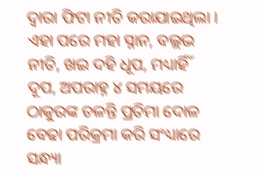ଦ୍ଵାରା ଫିଟା ନୀତି କରାଯାଇଥିଲା । ଏହା ପରେ ମହା ସ୍ନାନ, ବଲ୍ଲଭ ନୀତି, ଖଇ ଦହି ଧୂପ, ମଧ୍ୟାର୍ହିଁ ଦୂପ, ଅପରାହ୍ନ ୪ ସମୟରେ ଠାକୁରଙ୍କ ଚଳନ୍ତି ପ୍ରତିମା ଦୋଳ ବେଢା ପରିକ୍ରମା କରି ସଂଧ୍ୟାରେ ସନ୍ଧ୍ୟା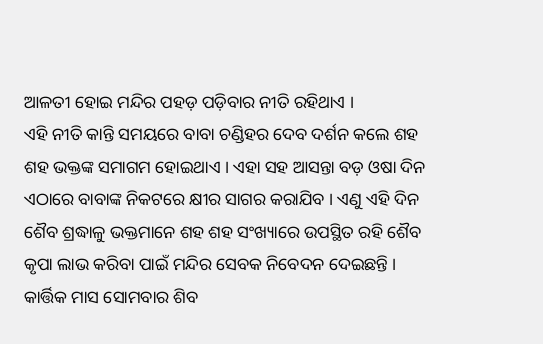ଆଳତୀ ହୋଇ ମନ୍ଦିର ପହଡ଼ ପଡ଼ିବାର ନୀତି ରହିଥାଏ ।
ଏହି ନୀତି କାନ୍ତି ସମୟରେ ବାବା ଚଣ୍ଡିହର ଦେବ ଦର୍ଶନ କଲେ ଶହ ଶହ ଭକ୍ତଙ୍କ ସମାଗମ ହୋଇଥାଏ । ଏହା ସହ ଆସନ୍ତା ବଡ଼ ଓଷା ଦିନ ଏଠାରେ ବାବାଙ୍କ ନିକଟରେ କ୍ଷୀର ସାଗର କରାଯିବ । ଏଣୁ ଏହି ଦିନ ଶୈବ ଶ୍ରଦ୍ଧାଳୁ ଭକ୍ତମାନେ ଶହ ଶହ ସଂଖ୍ୟାରେ ଉପସ୍ଥିତ ରହି ଶୈବ କୃପା ଲାଭ କରିବା ପାଇଁ ମନ୍ଦିର ସେବକ ନିବେଦନ ଦେଇଛନ୍ତି । କାର୍ତ୍ତିକ ମାସ ସୋମବାର ଶିବ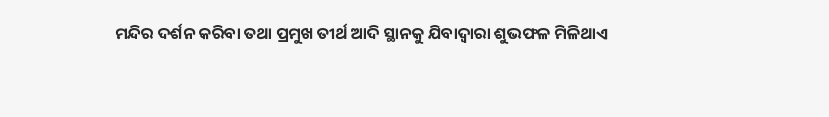ମନ୍ଦିର ଦର୍ଶନ କରିବା ତଥା ପ୍ରମୁଖ ତୀର୍ଥ ଆଦି ସ୍ଥାନକୁ ଯିବାଦ୍ୱାରା ଶୁଭଫଳ ମିଳିଥାଏ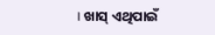। ଖାସ୍ ଏଥିପାଇଁ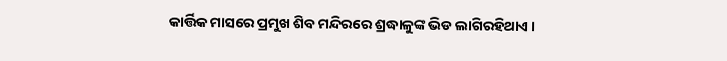କାର୍ତ୍ତିକ ମାସରେ ପ୍ରମୁଖ ଶିବ ମନ୍ଦିରରେ ଶ୍ରଦ୍ଧାଳୁଙ୍କ ଭିଡ ଲାଗିରହିଥାଏ ।